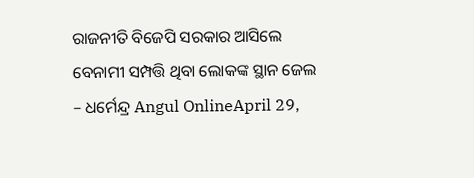ରାଜନୀତି ବିଜେପି ସରକାର ଆସିଲେ ବେନାମୀ ସମ୍ପତ୍ତି ଥିବା ଲୋକଙ୍କ ସ୍ଥାନ ଜେଲ – ଧର୍ମେନ୍ଦ୍ର Angul OnlineApril 29,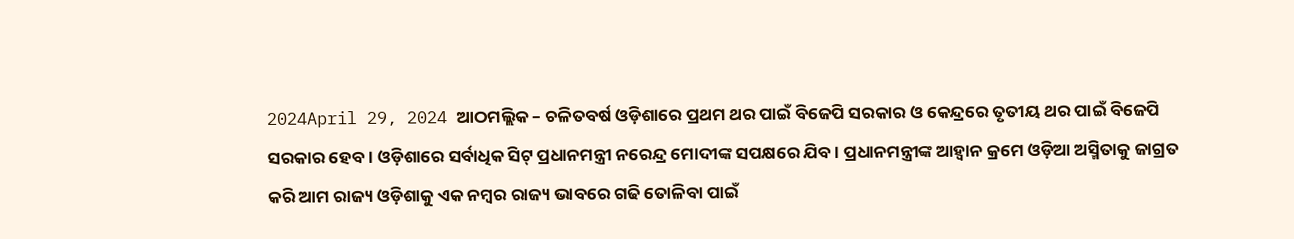2024April 29, 2024 ଆଠମଲ୍ଲିକ – ଚଳିତବର୍ଷ ଓଡ଼ିଶାରେ ପ୍ରଥମ ଥର ପାଇଁ ବିଜେପି ସରକାର ଓ କେନ୍ଦ୍ରରେ ତୃତୀୟ ଥର ପାଇଁ ବିଜେପି ସରକାର ହେବ । ଓଡ଼ିଶାରେ ସର୍ବାଧିକ ସିଟ୍ ପ୍ରଧାନମନ୍ତ୍ରୀ ନରେନ୍ଦ୍ର ମୋଦୀଙ୍କ ସପକ୍ଷରେ ଯିବ । ପ୍ରଧାନମନ୍ତ୍ରୀଙ୍କ ଆହ୍ୱାନ କ୍ରମେ ଓଡ଼ିଆ ଅସ୍ମିତାକୁ ଜାଗ୍ରତ କରି ଆମ ରାଜ୍ୟ ଓଡ଼ିଶାକୁ ଏକ ନମ୍ବର ରାଜ୍ୟ ଭାବରେ ଗଢି ତୋଳିବା ପାଇଁ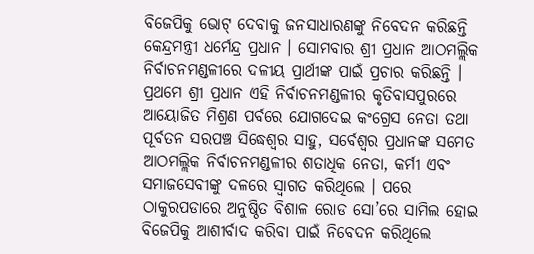ବିଜେପିକୁ ଭୋଟ୍ ଦେବାକୁ ଜନସାଧାରଣଙ୍କୁ ନିବେଦନ କରିଛନ୍ତି କେନ୍ଦ୍ରମନ୍ତ୍ରୀ ଧର୍ମେନ୍ଦ୍ର ପ୍ରଧାନ । ସୋମବାର ଶ୍ରୀ ପ୍ରଧାନ ଆଠମଲ୍ଲିକ ନିର୍ବାଚନମଣ୍ଡଳୀରେ ଦଳୀୟ ପ୍ରାର୍ଥୀଙ୍କ ପାଇଁ ପ୍ରଚାର କରିଛନ୍ତି । ପ୍ରଥମେ ଶ୍ରୀ ପ୍ରଧାନ ଏହି ନିର୍ବାଚନମଣ୍ଡଳୀର କୃତିବାସପୁରରେ ଆୟୋଜିତ ମିଶ୍ରଣ ପର୍ବରେ ଯୋଗଦେଇ କଂଗ୍ରେସ ନେତା ତଥା ପୂର୍ବତନ ସରପଞ୍ଚ ସିଦ୍ଧେଶ୍ୱର ସାହୁ, ସର୍ବେଶ୍ୱର ପ୍ରଧାନଙ୍କ ସମେତ ଆଠମଲ୍ଲିକ ନିର୍ବାଚନମଣ୍ଡଳୀର ଶତାଧିକ ନେତା, କର୍ମୀ ଏବଂ ସମାଜସେବୀଙ୍କୁ ଦଳରେ ସ୍ୱାଗତ କରିଥିଲେ । ପରେ ଠାକୁରପଡାରେ ଅନୁଷ୍ଠିତ ବିଶାଳ ରୋଡ ସୋ’ରେ ସାମିଲ ହୋଇ ବିଜେପିକୁ ଆଶୀର୍ବାଦ କରିବା ପାଇଁ ନିବେଦନ କରିଥିଲେ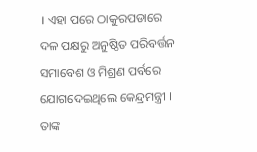। ଏହା ପରେ ଠାକୁରପଡାରେ ଦଳ ପକ୍ଷରୁ ଅନୁଷ୍ଠିତ ପରିବର୍ତ୍ତନ ସମାବେଶ ଓ ମିଶ୍ରଣ ପର୍ବରେ ଯୋଗଦେଇଥିଲେ କେନ୍ଦ୍ରମନ୍ତ୍ରୀ । ତାଙ୍କ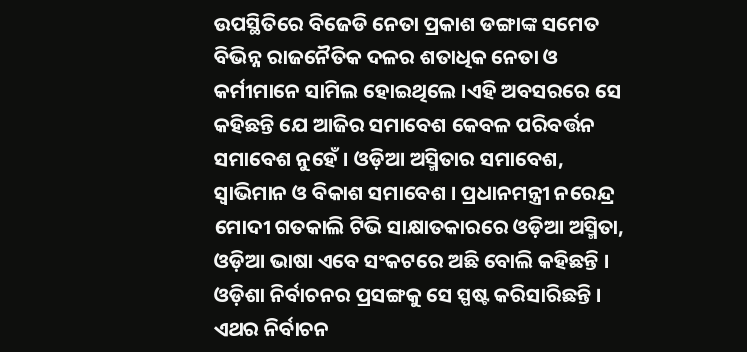ଉପସ୍ଥିତିରେ ବିଜେଡି ନେତା ପ୍ରକାଶ ଡଙ୍ଗାଙ୍କ ସମେତ ବିଭିନ୍ନ ରାଜନୈତିକ ଦଳର ଶତାଧିକ ନେତା ଓ କର୍ମୀମାନେ ସାମିଲ ହୋଇଥିଲେ ।ଏହି ଅବସରରେ ସେ କହିଛନ୍ତି ଯେ ଆଜିର ସମାବେଶ କେବଳ ପରିବର୍ତ୍ତନ ସମାବେଶ ନୁହେଁ । ଓଡ଼ିଆ ଅସ୍ମିତାର ସମାବେଶ, ସ୍ୱାଭିମାନ ଓ ବିକାଶ ସମାବେଶ । ପ୍ରଧାନମନ୍ତ୍ରୀ ନରେନ୍ଦ୍ର ମୋଦୀ ଗତକାଲି ଟିଭି ସାକ୍ଷାତକାରରେ ଓଡ଼ିଆ ଅସ୍ମିତା, ଓଡ଼ିଆ ଭାଷା ଏବେ ସଂକଟରେ ଅଛି ବୋଲି କହିଛନ୍ତି । ଓଡ଼ିଶା ନିର୍ବାଚନର ପ୍ରସଙ୍ଗକୁ ସେ ସ୍ପଷ୍ଟ କରିସାରିଛନ୍ତି । ଏଥର ନିର୍ବାଚନ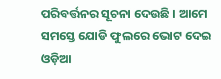ପରିବର୍ତ୍ତନର ସୂଚନା ଦେଉଛି । ଆମେ ସମସ୍ତେ ଯୋଡି ଫୁଲରେ ଭୋଟ ଦେଇ ଓଡ଼ିଆ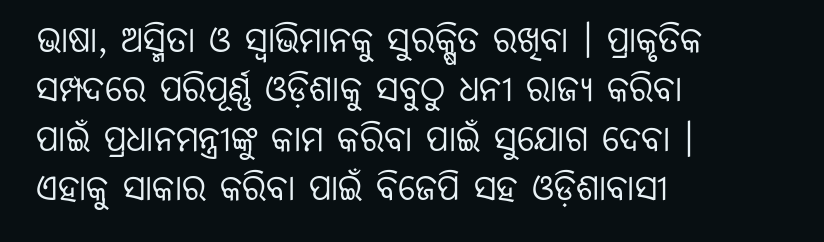ଭାଷା, ଅସ୍ମିତା ଓ ସ୍ୱାଭିମାନକୁ ସୁରକ୍ଷିତ ରଖିବା । ପ୍ରାକୃତିକ ସମ୍ପଦରେ ପରିପୂର୍ଣ୍ଣ ଓଡ଼ିଶାକୁ ସବୁଠୁ ଧନୀ ରାଜ୍ୟ କରିବା ପାଇଁ ପ୍ରଧାନମନ୍ତ୍ରୀଙ୍କୁ କାମ କରିବା ପାଇଁ ସୁଯୋଗ ଦେବା । ଏହାକୁ ସାକାର କରିବା ପାଇଁ ବିଜେପି ସହ ଓଡ଼ିଶାବାସୀ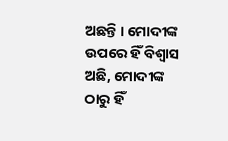ଅଛନ୍ତି । ମୋଦୀଙ୍କ ଉପରେ ହିଁ ବିଶ୍ୱାସ ଅଛି, ମୋଦୀଙ୍କ ଠାରୁ ହିଁ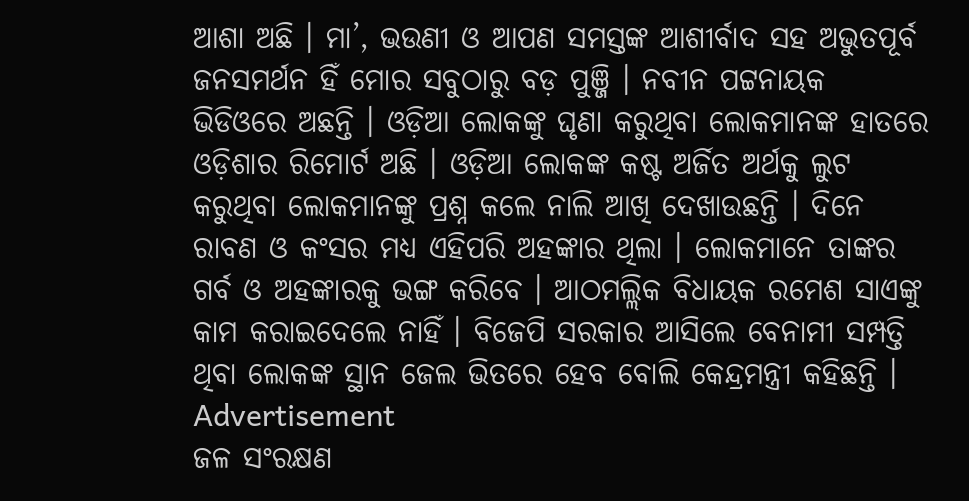ଆଶା ଅଛି । ମା’, ଭଉଣୀ ଓ ଆପଣ ସମସ୍ତଙ୍କ ଆଶୀର୍ବାଦ ସହ ଅଭୁତପୂର୍ବ ଜନସମର୍ଥନ ହିଁ ମୋର ସବୁଠାରୁ ବଡ଼ ପୁଞ୍ଜି । ନବୀନ ପଟ୍ଟନାୟକ ଭିଡିଓରେ ଅଛନ୍ତି । ଓଡ଼ିଆ ଲୋକଙ୍କୁ ଘୃଣା କରୁଥିବା ଲୋକମାନଙ୍କ ହାତରେ ଓଡ଼ିଶାର ରିମୋର୍ଟ ଅଛି । ଓଡ଼ିଆ ଲୋକଙ୍କ କଷ୍ଟ ଅର୍ଜିତ ଅର୍ଥକୁ ଲୁଟ କରୁଥିବା ଲୋକମାନଙ୍କୁ ପ୍ରଶ୍ନ କଲେ ନାଲି ଆଖି ଦେଖାଉଛନ୍ତି । ଦିନେ ରାବଣ ଓ କଂସର ମଧ୍ୟ ଏହିପରି ଅହଙ୍କାର ଥିଲା । ଲୋକମାନେ ତାଙ୍କର ଗର୍ବ ଓ ଅହଙ୍କାରକୁ ଭଙ୍ଗ କରିବେ । ଆଠମଲ୍ଲିକ ବିଧାୟକ ରମେଶ ସାଏଙ୍କୁ କାମ କରାଇଦେଲେ ନାହିଁ । ବିଜେପି ସରକାର ଆସିଲେ ବେନାମୀ ସମ୍ପତ୍ତି ଥିବା ଲୋକଙ୍କ ସ୍ଥାନ ଜେଲ ଭିତରେ ହେବ ବୋଲି କେନ୍ଦ୍ରମନ୍ତ୍ରୀ କହିଛନ୍ତି । Advertisement
ଜଳ ସଂରକ୍ଷଣ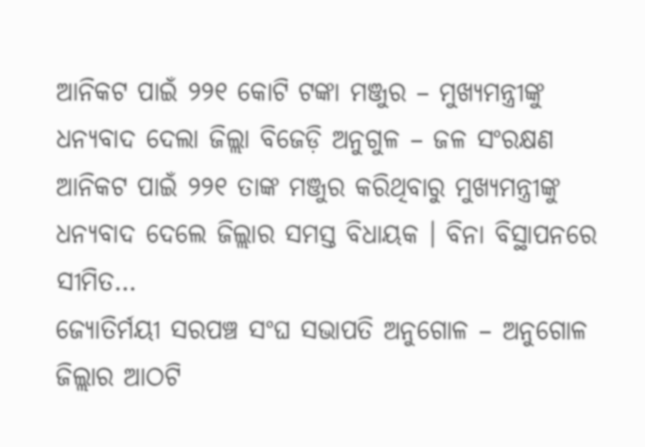ଆନିକଟ ପାଇଁ ୨୨୧ କୋଟି ଟଙ୍କା ମଞ୍ଜୁର – ମୁଖ୍ୟମନ୍ତ୍ରୀଙ୍କୁ ଧନ୍ୟବାଦ ଦେଲା ଜିଲ୍ଲା ବିଜେଡ଼ି ଅନୁଗୁଳ – ଜଳ ସଂରକ୍ଷଣ ଆନିକଟ ପାଇଁ ୨୨୧ ତାଙ୍କ ମଞ୍ଜୁର କରିଥିବାରୁ ମୁଖ୍ୟମନ୍ତ୍ରୀଙ୍କୁ ଧନ୍ୟବାଦ ଦେଲେ ଜିଲ୍ଲାର ସମସ୍ତ ବିଧାୟକ । ବିନା ବିସ୍ଥାପନରେ ସୀମିତ…
ଜ୍ୟୋତିର୍ମୟୀ ସରପଞ୍ଚ ସଂଘ ସଭାପତି ଅନୁଗୋଳ – ଅନୁଗୋଳ ଜିଲ୍ଲାର ଆଠଟି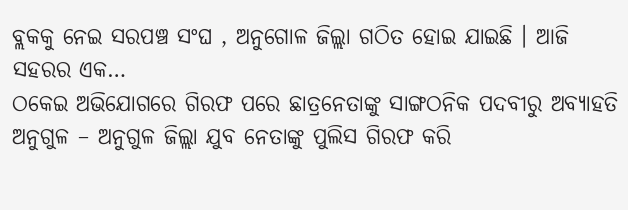ବ୍ଲକକୁ ନେଇ ସରପଞ୍ଚ ସଂଘ , ଅନୁଗୋଳ ଜିଲ୍ଲା ଗଠିତ ହୋଇ ଯାଇଛି । ଆଜି ସହରର ଏକ…
ଠକେଇ ଅଭିଯୋଗରେ ଗିରଫ ପରେ ଛାତ୍ରନେତାଙ୍କୁ ସାଙ୍ଗଠନିକ ପଦବୀରୁ ଅବ୍ୟାହତି ଅନୁଗୁଳ – ଅନୁଗୁଳ ଜିଲ୍ଲା ଯୁବ ନେତାଙ୍କୁ ପୁଲିସ ଗିରଫ କରି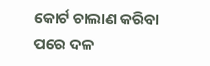କୋର୍ଟ ଚାଲାଣ କରିବା ପରେ ଦଳ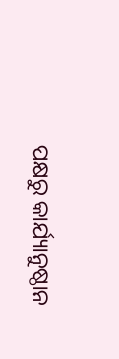ପକ୍ଷରୁ କାର୍ଯ୍ୟାନୁଷ୍ଠାନ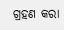ଗ୍ରହଣ କରା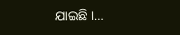ଯାଇଛି ।…